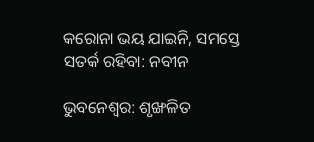କରୋନା ଭୟ ଯାଇନି, ସମସ୍ତେ ସତର୍କ ରହିବା: ନବୀନ

ଭୁବନେଶ୍ୱର: ଶୃଙ୍ଖଳିତ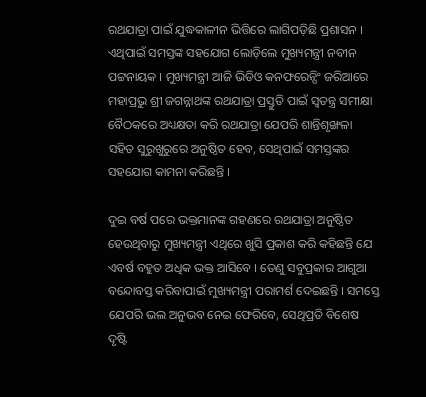ରଥଯାତ୍ରା ପାଇଁ ଯୁଦ୍ଧକାଳୀନ ଭିତ୍ତିରେ ଲାଗିପଡ଼ିଛି ପ୍ରଶାସନ । ଏଥିପାଇଁ ସମସ୍ତଙ୍କ ସହଯୋଗ ଲୋଡ଼ିଲେ ମୁଖ୍ୟମନ୍ତ୍ରୀ ନବୀନ ପଟ୍ଟନାୟକ । ମୁଖ୍ୟମନ୍ତ୍ରୀ ଆଜି ଭିଡିଓ କନଫରେନ୍ସିଂ ଜରିଆରେ ମହାପ୍ରଭୁ ଶ୍ରୀ ଜଗନ୍ନାଥଙ୍କ ରଥଯାତ୍ରା ପ୍ରସ୍ତୁତି ପାଇଁ ସ୍ୱତନ୍ତ୍ର ସମୀକ୍ଷା ବୈଠକରେ ଅଧ୍ୟକ୍ଷତା କରି ରଥଯାତ୍ରା ଯେପରି ଶାନ୍ତିଶୃଙ୍ଖଳା ସହିତ ସୁରୁଖୁରୁରେ ଅନୁଷ୍ଠିତ ହେବ, ସେଥିପାଇଁ ସମସ୍ତଙ୍କର ସହଯୋଗ କାମନା କରିଛନ୍ତି ।

ଦୁଇ ବର୍ଷ ପରେ ଭକ୍ତମାନଙ୍କ ଗହଣରେ ରଥଯାତ୍ରା ଅନୁଷ୍ଠିତ ହେଉଥିବାରୁ ମୁଖ୍ୟମନ୍ତ୍ରୀ ଏଥିରେ ଖୁସି ପ୍ରକାଶ କରି କହିଛନ୍ତି ଯେ ଏବର୍ଷ ବହୁତ ଅଧିକ ଭକ୍ତ ଆସିବେ । ତେଣୁ ସବୁପ୍ରକାର ଆଗୁଆ ବନ୍ଦୋବସ୍ତ କରିବାପାଇଁ ମୁଖ୍ୟମନ୍ତ୍ରୀ ପରାମର୍ଶ ଦେଇଛନ୍ତି । ସମସ୍ତେ ଯେପରି ଭଲ ଅନୁଭବ ନେଇ ଫେରିବେ, ସେଥିପ୍ରତି ବିଶେଷ ଦୃଷ୍ଟି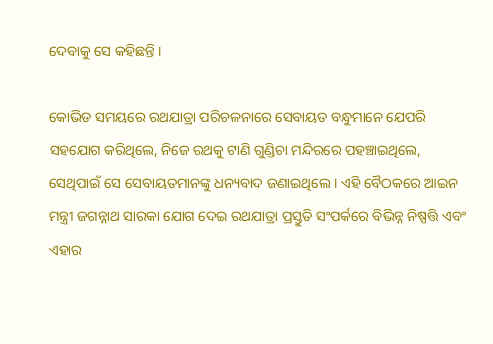ଦେବାକୁ ସେ କହିଛନ୍ତି ।

କୋଭିଡ ସମୟରେ ରଥଯାତ୍ରା ପରିଚଳନାରେ ସେବାୟତ ବନ୍ଧୁମାନେ ଯେପରି ସହଯୋଗ କରିଥିଲେ, ନିଜେ ରଥକୁ ଟାଣି ଗୁଣ୍ଡିଚା ମନ୍ଦିରରେ ପହଞ୍ଚାଇଥିଲେ, ସେଥିପାଇଁ ସେ ସେବାୟତମାନଙ୍କୁ ଧନ୍ୟବାଦ ଜଣାଇଥିଲେ । ଏହି ବୈଠକରେ ଆଇନ ମନ୍ତ୍ରୀ ଜଗନ୍ନାଥ ସାରକା ଯୋଗ ଦେଇ ରଥଯାତ୍ରା ପ୍ରସ୍ତୁତି ସଂପର୍କରେ ବିଭିନ୍ନ ନିଷ୍ପତ୍ତି ଏବଂ ଏହାର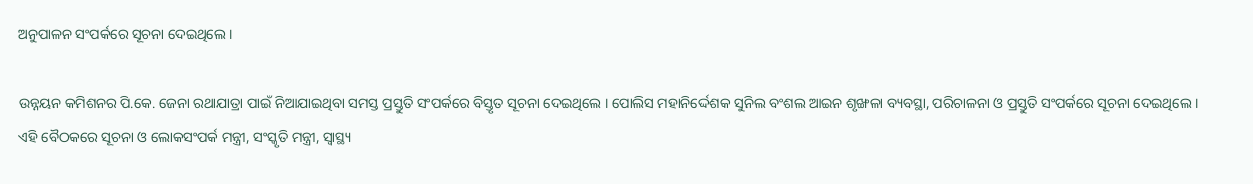ଅନୁପାଳନ ସଂପର୍କରେ ସୂଚନା ଦେଇଥିଲେ ।

ଉନ୍ନୟନ କମିଶନର ପି.କେ. ଜେନା ରଥାଯାତ୍ରା ପାଇଁ ନିଆଯାଇଥିବା ସମସ୍ତ ପ୍ରସ୍ତୁତି ସଂପର୍କରେ ବିସ୍ତୃତ ସୂଚନା ଦେଇଥିଲେ । ପୋଲିସ ମହାନିର୍ଦ୍ଦେଶକ ସୁନିଲ ବଂଶଲ ଆଇନ ଶୃଙ୍ଖଳା ବ୍ୟବସ୍ଥା, ପରିଚାଳନା ଓ ପ୍ରସ୍ତୁତି ସଂପର୍କରେ ସୂଚନା ଦେଇଥିଲେ । ଏହି ବୈଠକରେ ସୂଚନା ଓ ଲୋକସଂପର୍କ ମନ୍ତ୍ରୀ, ସଂସ୍କୃତି ମନ୍ତ୍ରୀ, ସ୍ୱାସ୍ଥ୍ୟ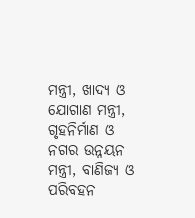ମନ୍ତ୍ରୀ, ଖାଦ୍ୟ ଓ ଯୋଗାଣ ମନ୍ତ୍ରୀ, ଗୃହନିର୍ମାଣ ଓ ନଗର ଉନ୍ନୟନ ମନ୍ତ୍ରୀ, ବାଣିଜ୍ୟ ଓ ପରିବହନ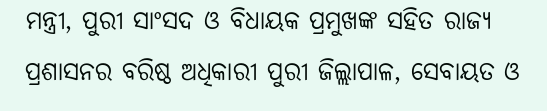ମନ୍ତ୍ରୀ, ପୁରୀ ସାଂସଦ ଓ ବିଧାୟକ ପ୍ରମୁଖଙ୍କ ସହିତ ରାଜ୍ୟ ପ୍ରଶାସନର ବରିଷ୍ଠ ଅଧିକାରୀ ପୁରୀ ଜିଲ୍ଲାପାଳ, ସେବାୟତ ଓ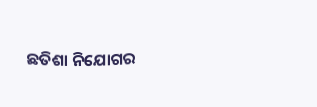ଛତିଶା ନିଯୋଗର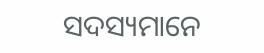ସଦସ୍ୟମାନେ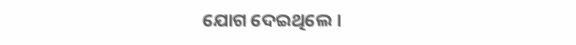ଯୋଗ ଦେଇଥିଲେ।